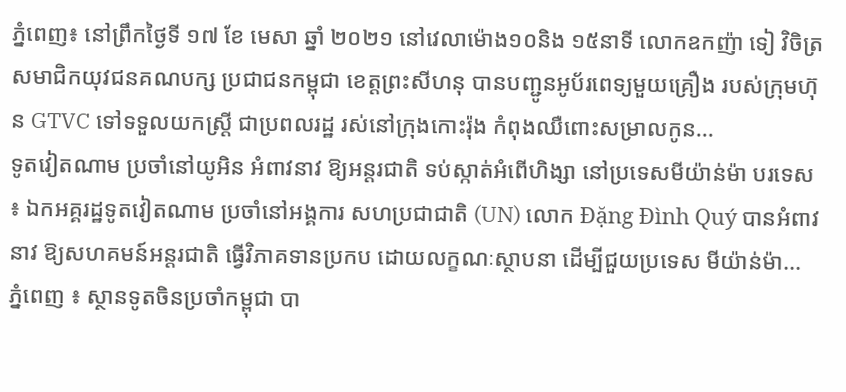ភ្នំពេញ៖ នៅព្រឹកថ្ងៃទី ១៧ ខែ មេសា ឆ្នាំ ២០២១ នៅវេលាម៉ោង១០និង ១៥នាទី លោកឧកញ៉ា ទៀ វិចិត្រ សមាជិកយុវជនគណបក្ស ប្រជាជនកម្ពុជា ខេត្តព្រះសីហនុ បានបញ្ជូនអូប័រពេទ្យមួយគ្រឿង របស់ក្រុមហ៊ុន GTVC ទៅទទួលយកស្ត្រី ជាប្រពលរដ្ឋ រស់នៅក្រុងកោះរ៉ុង កំពុងឈឺពោះសម្រាលកូន...
ទូតវៀតណាម ប្រចាំនៅយូអិន អំពាវនាវ ឱ្យអន្តរជាតិ ទប់ស្កាត់អំពើហិង្សា នៅប្រទេសមីយ៉ាន់ម៉ា បរទេស ៖ ឯកអគ្គរដ្ឋទូតវៀតណាម ប្រចាំនៅអង្គការ សហប្រជាជាតិ (UN) លោក Đặng Đình Quý បានអំពាវនាវ ឱ្យសហគមន៍អន្តរជាតិ ធ្វើវិភាគទានប្រកប ដោយលក្ខណៈស្ថាបនា ដើម្បីជួយប្រទេស មីយ៉ាន់ម៉ា...
ភ្នំពេញ ៖ ស្ថានទូតចិនប្រចាំកម្ពុជា បា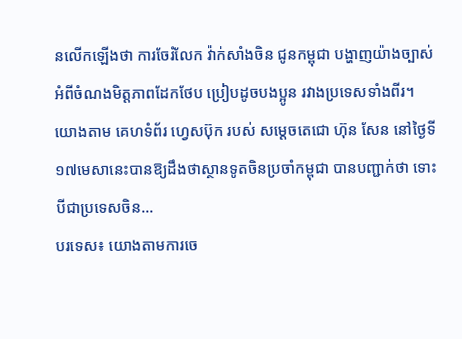នលើកឡើងថា ការចែរំលែក វ៉ាក់សាំងចិន ជូនកម្ពុជា បង្ហាញយ៉ាងច្បាស់ អំពីចំណងមិត្តភាពដែកថែប ប្រៀបដូចបងប្អូន រវាងប្រទេសទាំងពីរ។ យោងតាម គេហទំព័រ ហ្វេសប៊ុក របស់ សម្ដេចតេជោ ហ៊ុន សែន នៅថ្ងៃទី ១៧មេសានេះបានឱ្យដឹងថាស្ថានទូតចិនប្រចាំកម្ពុជា បានបញ្ជាក់ថា ទោះបីជាប្រទេសចិន...
បរទេស៖ យោងតាមការចេ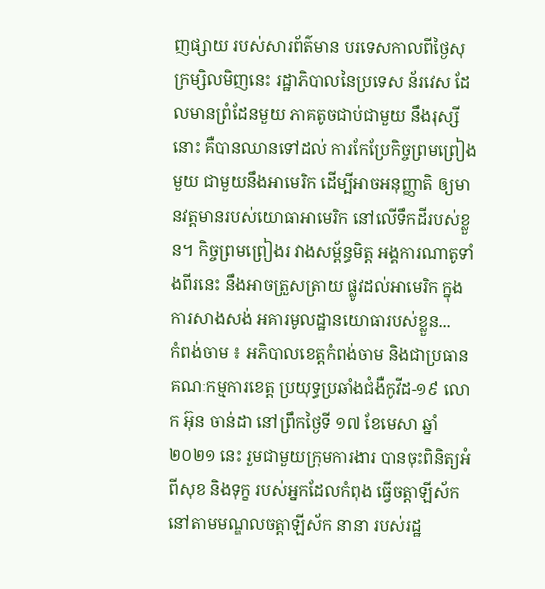ញផ្សាយ របស់សារព័ត៌មាន បរទេសកាលពីថ្ងៃសុក្រម្សិលមិញនេះ រដ្ឋាភិបាលនៃប្រទេស ន័រវេស ដែលមានព្រំដែនមួយ ភាគតូចជាប់ជាមួយ នឹងរុស្សីនោះ គឺបានឈានទៅដល់ ការកែប្រែកិច្ចព្រមព្រៀងមួយ ជាមួយនឹងអាមេរិក ដើម្បីអាចអនុញ្ញាតិ ឲ្យមានវត្តមានរបស់យោធាអាមេរិក នៅលើទឹកដីរបស់ខ្លួន។ កិច្ចព្រមព្រៀងរ វាងសម្ព័ន្ធមិត្ត អង្គការណាតូទាំងពីរនេះ នឹងអាចត្រួសត្រាយ ផ្លូវដល់អាមេរិក ក្នុងការសាងសង់ អគារមូលដ្ឋានយោធារបស់ខ្លួន...
កំពង់ចាម ៖ អភិបាលខេត្តកំពង់ចាម និងជាប្រធានគណៈកម្មការខេត្ត ប្រយុទ្ធប្រឆាំងជំងឺកូវីដ-១៩ លោក អ៊ុន ចាន់ដា នៅព្រឹកថ្ងៃទី ១៧ ខែមេសា ឆ្នាំ ២០២១ នេះ រួមជាមួយក្រុមការងារ បានចុះពិនិត្យអំពីសុខ និងទុក្ខ របស់អ្នកដែលកំពុង ធ្វើចត្តាឡីស័ក នៅតាមមណ្ឌលចត្តាឡីស័ក នានា របស់រដ្ឋ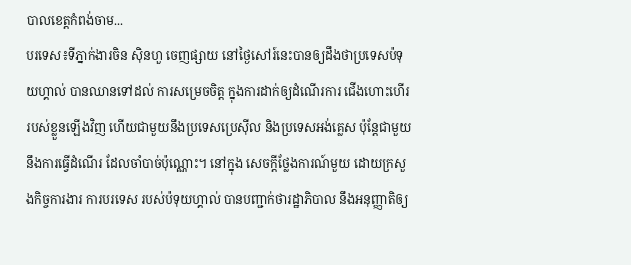បាលខេត្តកំពង់ចាម...
បរទេស៖ទីភ្នាក់ងារចិន ស៊ិនហួ ចេញផ្សាយ នៅថ្ងៃសៅរ៍នេះបានឲ្យដឹងថាប្រទេសប៉ទុយហ្គាល់ បានឈានទៅដល់ ការសម្រេចចិត្ត ក្នុងការដាក់ឲ្យដំណើរការ ជើងហោះហើរ របស់ខ្លួនឡើងវិញ ហើយជាមួយនឹងប្រទេសប្រេស៊ីល និងប្រទេសអង់គ្លេស ប៉ុន្តែជាមួយនឹងការធ្វើដំណើរ ដែលចាំបាច់ប៉ុណ្ណោះ។ នៅក្នុង សេចក្តីថ្លែងការណ៍មួយ ដោយក្រសួងកិច្ចការងារ ការបរទេស របស់ប៉ទុយហ្គាល់ បានបញ្ជាក់ថារដ្ឋាភិបាល នឹងអនុញ្ញាតិឲ្យ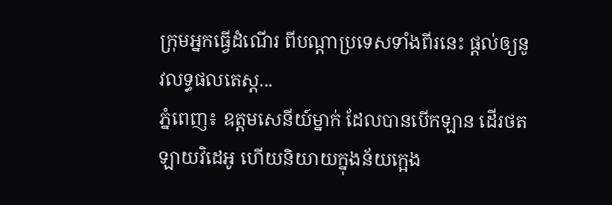ក្រុមអ្នកធ្វើដំណើរ ពីបណ្តាប្រទេសទាំងពីរនេះ ផ្តល់ឲ្យនូវលទ្ធផលតេស្ត...
ភ្នំពេញ៖ ឧត្ដមសេនីយ៍ម្នាក់ ដែលបានបើកឡាន ដើរថតឡាយវិដេអូ ហើយនិយាយក្នុងន័យក្អេង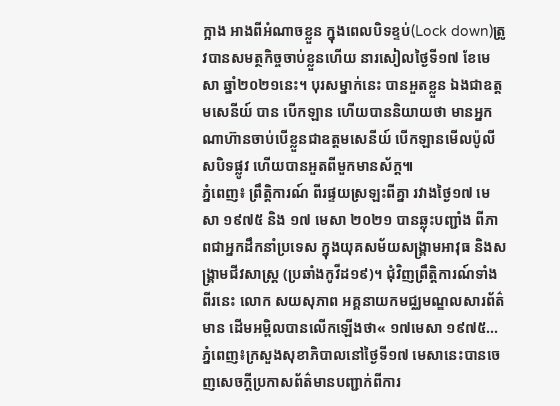ក្អាង អាងពីអំណាចខ្លួន ក្នុងពេលបិទខ្ទប់(Lock down)ត្រូវបានសមត្ថកិច្ចចាប់ខ្លួនហើយ នារសៀលថ្ងៃទី១៧ ខែមេសា ឆ្នាំ២០២១នេះ។ បុរសម្នាក់នេះ បានអួតខ្លួន ឯងជាឧត្តមសេនីយ៍ បាន បើកឡាន ហើយបាននិយាយថា មានអ្នកណាហ៊ានចាប់បើខ្លួនជាឧត្តមសេនីយ៍ បើកឡានមើលប៉ូលីសបិទផ្លូវ ហើយបានអួតពីមួកមានស័ក្ត៕
ភ្នំពេញ៖ ព្រឹត្តិការណ៍ ពីរផ្ទយស្រឡះពីគ្នា រវាងថ្ងៃ១៧ មេសា ១៩៧៥ និង ១៧ មេសា ២០២១ បានឆ្លុះបញ្ជាំង ពីភាពជាអ្នកដឹកនាំប្រទេស ក្នុងយុគសម័យសង្គ្រាមអាវុធ និងសង្រ្គាមជីវសាស្រ្ត (ប្រឆាំងកូវីដ១៩)។ ជុំវិញព្រឹត្តិការណ៍ទាំងពីរនេះ លោក សយសុភាព អគ្គនាយកមជ្ឈមណ្ឌលសារព័ត៌មាន ដើមអម្ពិលបានលើកឡើងថា« ១៧មេសា ១៩៧៥...
ភ្នំពេញ៖ក្រសួងសុខាភិបាលនៅថ្ងៃទី១៧ មេសានេះបានចេញសេចក្ដីប្រកាសព័ត៌មានបញ្ជាក់ពីការ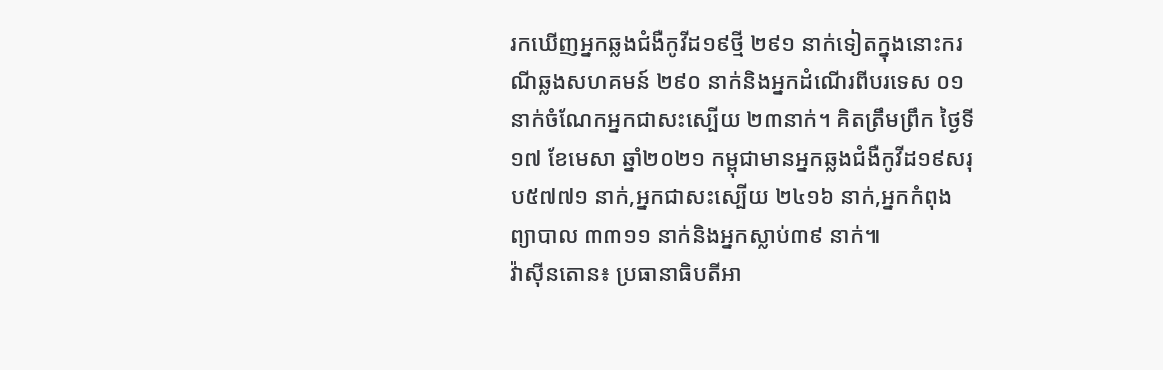រកឃើញអ្នកឆ្លងជំងឺកូវីដ១៩ថ្មី ២៩១ នាក់ទៀតក្នុងនោះករណីឆ្លងសហគមន៍ ២៩០ នាក់និងអ្នកដំណើរពីបរទេស ០១ នាក់ចំណែកអ្នកជាសះស្បើយ ២៣នាក់។ គិតត្រឹមព្រឹក ថ្ងៃទី១៧ ខែមេសា ឆ្នាំ២០២១ កម្ពុជាមានអ្នកឆ្លងជំងឺកូវីដ១៩សរុប៥៧៧១ នាក់,អ្នកជាសះស្បើយ ២៤១៦ នាក់,អ្នកកំពុងព្យាបាល ៣៣១១ នាក់និងអ្នកស្លាប់៣៩ នាក់៕
វ៉ាស៊ីនតោន៖ ប្រធានាធិបតីអា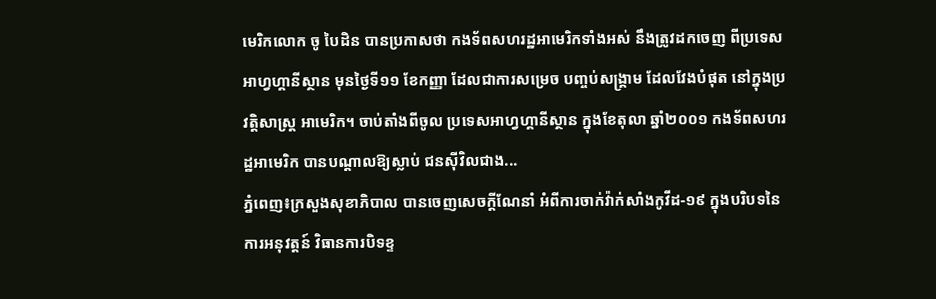មេរិកលោក ចូ បៃដិន បានប្រកាសថា កងទ័ពសហរដ្ឋអាមេរិកទាំងអស់ នឹងត្រូវដកចេញ ពីប្រទេសអាហ្វហ្គានីស្ថាន មុនថ្ងៃទី១១ ខែកញ្ញា ដែលជាការសម្រេច បញ្ចប់សង្គ្រាម ដែលវែងបំផុត នៅក្នុងប្រវត្តិសាស្ត្រ អាមេរិក។ ចាប់តាំងពីចូល ប្រទេសអាហ្វហ្គានីស្ថាន ក្នុងខែតុលា ឆ្នាំ២០០១ កងទ័ពសហរដ្ឋអាមេរិក បានបណ្តាលឱ្យស្លាប់ ជនស៊ីវិលជាង...
ភ្នំពេញ៖ក្រសួងសុខាភិបាល បានចេញសេចក្តីណែនាំ អំពីការចាក់វ៉ាក់សាំងកូវីដ-១៩ ក្នុងបរិបទនៃការអនុវត្តន៍ វិធានការបិទខ្ទ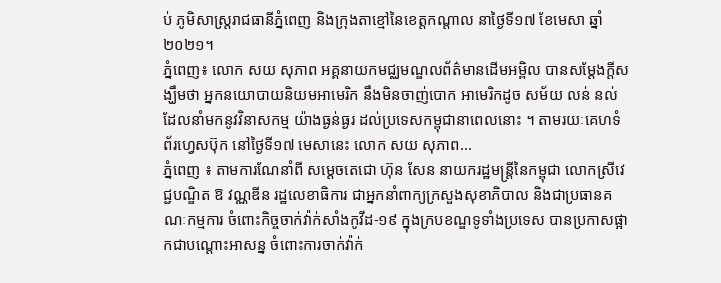ប់ ភូមិសាស្ត្ររាជធានីភ្នំពេញ និងក្រុងតាខ្មៅនៃខេត្តកណ្តាល នាថ្ងៃទី១៧ ខែមេសា ឆ្នាំ២០២១។
ភ្នំពេញ៖ លោក សយ សុភាព អគ្គនាយកមជ្ឈមណ្ឌលព័ត៌មានដើមអម្ពិល បានសម្ដែងក្ដីសង្ឃឹមថា អ្នកនយោបាយនិយមអាមេរិក នឹងមិនចាញ់បោក អាមេរិកដូច សម័យ លន់ នល់ ដែលនាំមកនូវវិនាសកម្ម យ៉ាងធ្ងន់ធ្ងរ ដល់ប្រទេសកម្ពុជានាពេលនោះ ។ តាមរយៈគេហទំព័រហ្វេសប៊ុក នៅថ្ងៃទី១៧ មេសានេះ លោក សយ សុភាព...
ភ្នំពេញ ៖ តាមការណែនាំពី សម្ដេចតេជោ ហ៊ុន សែន នាយករដ្ឋមន្ដ្រីនៃកម្ពុជា លោកស្រីវេជ្ជបណ្ឌិត ឱ វណ្ណឌីន រដ្ឋលេខាធិការ ជាអ្នកនាំពាក្យក្រសួងសុខាភិបាល និងជាប្រធានគណៈកម្មការ ចំពោះកិច្ចចាក់វ៉ាក់សាំងកូវីដ-១៩ ក្នុងក្របខណ្ឌទូទាំងប្រទេស បានប្រកាសផ្អាកជាបណ្ដោះអាសន្ន ចំពោះការចាក់វ៉ាក់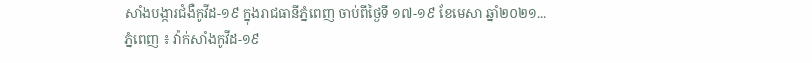សាំងបង្ការជំងឺកូវីដ-១៩ ក្នុងរាជធានីភ្នំពេញ ចាប់ពីថ្ងៃទី ១៧-១៩ ខែមេសា ឆ្នាំ២០២១...
ភ្នំពេញ ៖ វ៉ាក់សាំងកូវីដ-១៩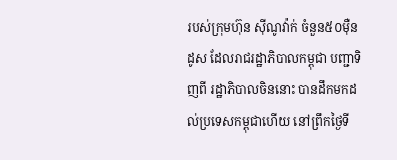របស់ក្រុមហ៊ុន ស៊ីណូវ៉ាក់ ចំនួន៥០ម៉ឺនដូស ដែលរាជរដ្ឋាភិបាលកម្ពុជា បញ្ជាទិញពី រដ្ឋាភិបាលចិននោះ បានដឹកមកដល់ប្រទេសកម្ពុជាហើយ នៅព្រឹកថ្ងៃទី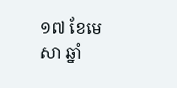១៧ ខែមេសា ឆ្នាំ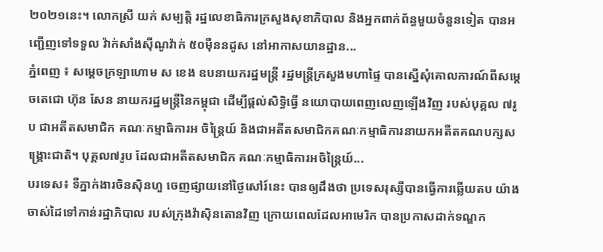២០២១នេះ។ លោកស្រី យក់ សម្បត្តិ រដ្ឋលេខាធិការក្រសួងសុខាភិបាល និងអ្នកពាក់ព័ន្ធមួយចំនួនទៀត បានអញ្ជើញទៅទទួល វ៉ាក់សាំងស៊ីណូវ៉ាក់ ៥០ម៉ឺននដូស នៅអាកាសយានដ្ឋាន...
ភ្នំពេញ ៖ សម្ដេចក្រឡាហោម ស ខេង ឧបនាយករដ្ឋមន្ដ្រី រដ្ឋមន្ដ្រីក្រសួងមហាផ្ទៃ បានស្នើសុំគោលការណ៍ពីសម្ដេចតេជោ ហ៊ុន សែន នាយករដ្ឋមន្ដ្រីនៃកម្ពុជា ដើម្បីផ្ដល់សិទ្ធិធ្វើ នយោបាយពេញលេញឡើងវិញ របស់បុគ្គល ៧រូប ជាអតីតសមាជិក គណៈកម្មាធិការអ ចិន្ដ្រៃយ៍ និងជាអតីតសមាជិកគណៈកម្មាធិការនាយកអតីតគណបក្សសង្គ្រោះជាតិ។ បុគ្គល៧រូប ដែលជាអតីតសមាជិក គណៈកម្មាធិការអចិន្ដ្រៃយ៍...
បរទេស៖ ទីភ្នាក់ងារចិនស៊ិនហួ ចេញផ្សាយនៅថ្ងៃសៅរ៍នេះ បានឲ្យដឹងថា ប្រទេសរុស្សីបានធ្វើការឆ្លើយតប យ៉ាងចាស់ដៃទៅកាន់រដ្ឋាភិបាល របស់ក្រុងវ៉ាស៊ិនតោនវិញ ក្រោយពេលដែលអាមេរិក បានប្រកាសដាក់ទណ្ឌក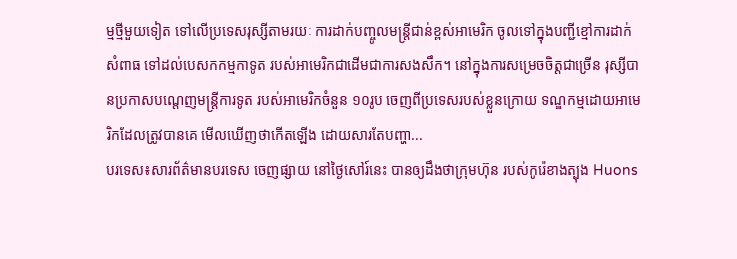ម្មថ្មីមួយទៀត ទៅលើប្រទេសរុស្សីតាមរយៈ ការដាក់បញ្ចូលមន្ត្រីជាន់ខ្ពស់អាមេរិក ចូលទៅក្នុងបញ្ជីខ្មៅការដាក់សំពាធ ទៅដល់បេសកកម្មកាទូត របស់អាមេរិកជាដើមជាការសងសឹក។ នៅក្នុងការសម្រេចចិត្តជាច្រើន រុស្សីបានប្រកាសបណ្តេញមន្ត្រីការទូត របស់អាមេរិកចំនួន ១០រូប ចេញពីប្រទេសរបស់ខ្លួនក្រោយ ទណ្ឌកម្មដោយអាមេរិកដែលត្រូវបានគេ មើលឃើញថាកើតឡើង ដោយសារតែបញ្ហា...
បរទេស៖សារព័ត៌មានបរទេស ចេញផ្សាយ នៅថ្ងៃសៅរ៍នេះ បានឲ្យដឹងថាក្រុមហ៊ុន របស់កូរ៉េខាងត្បុង Huons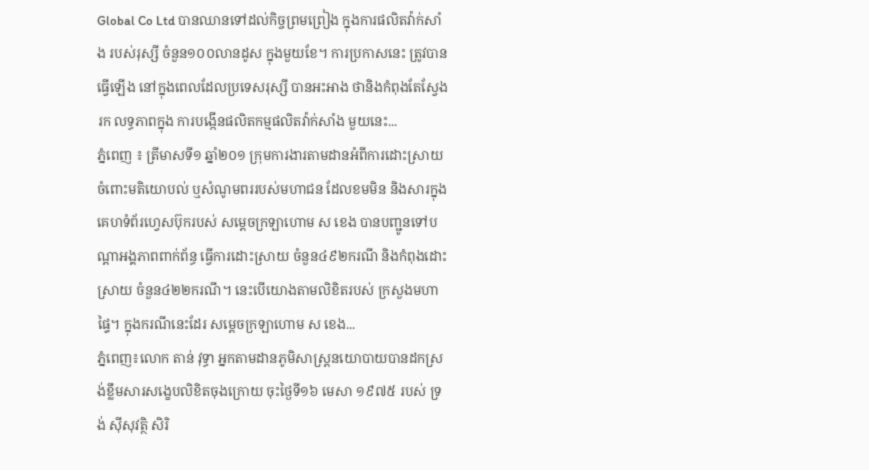Global Co Ltd បានឈានទៅដល់កិច្ចព្រមព្រៀង ក្នុងការផលិតវ៉ាក់សាំង របស់រុស្សី ចំនួន១០០លានដូស ក្នុងមួយខែ។ ការប្រកាសនេះ ត្រូវបានធ្វើឡើង នៅក្នុងពេលដែលប្រទេសរុស្សី បានអះអាង ថានិងកំពុងតែស្វែងរក លទ្ធភាពក្នុង ការបង្កើនផលិតកម្មផលិតវ៉ាក់សាំង មួយនេះ...
ភ្នំពេញ ៖ ត្រីមាសទី១ ឆ្នាំ២០១ ក្រុមការងារតាមដានអំពីការដោះស្រាយចំពោះមតិយោបល់ ឬសំណូមពររបស់មហាជន ដែលខមមិន និងសារក្នុងគេហទំព័រហ្វេសប៊ុករបស់ សម្ដេចក្រឡាហោម ស ខេង បានបញ្ជូនទៅបណ្ដាអង្គភាពពាក់ព័ន្ធ ធ្វើការដោះស្រាយ ចំនួន៤៩២ករណី និងកំពុងដោះស្រាយ ចំនួន៤២២ករណី។ នេះបើយោងតាមលិខិតរបស់ ក្រសួងមហាផ្ទៃ។ ក្នុងករណីនេះដែរ សម្ដេចក្រឡាហោម ស ខេង...
ភ្នំពេញ៖លោក តាន់ វុទ្ធា អ្នកតាមដានភូមិសាស្រ្តនយោបាយបានដកស្រង់ខ្លឹមសារសង្ខេបលិខិតចុងក្រោយ ចុះថ្ងៃទី១៦ មេសា ១៩៧៥ របស់ ទ្រង់ ស៊ីសុវត្ថិ សិរិ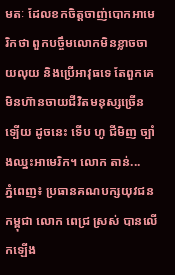មតៈ ដែលខកចិត្តចាញ់បោកអាមេរិកថា ពួកបច្ចឹមលោកមិនខ្លាចចាយលុយ និងប្រើអាវុធទេ តែពួកគេមិនហ៊ានចាយជីវិតមនុស្សច្រើនទ្បើយ ដូចនេះ ទើប ហូ ជីមិញ ច្បាំងឈ្នះអាមេរិក។ លោក តាន់...
ភ្នំពេញ៖ ប្រធានគណបក្សយុវជនកម្ពុជា លោក ពេជ្រ ស្រស់ បានលើកឡើង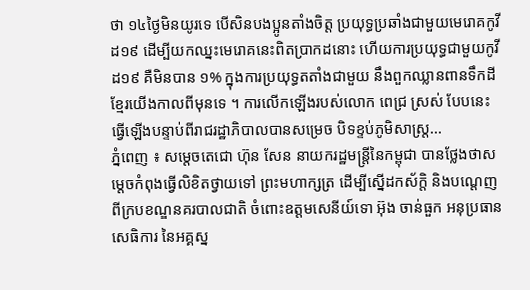ថា ១៤ថ្ងៃមិនយូរទេ បើសិនបងប្អូនតាំងចិត្ត ប្រយុទ្ធប្រឆាំងជាមួយមេរោគកូវីដ១៩ ដើម្បីយកឈ្នះមេរោគនេះពិតប្រាកដនោះ ហើយការប្រយុទ្ធជាមួយកូវីដ១៩ គឺមិនបាន ១% ក្នុងការប្រយុទ្ធតតាំងជាមួយ នឹងពួកឈ្លានពានទឹកដីខ្មែរយើងកាលពីមុនទេ ។ ការលើកឡើងរបស់លោក ពេជ្រ ស្រស់ បែបនេះ ធ្វើឡើងបន្ទាប់ពីរាជរដ្ឋាភិបាលបានសម្រេច បិទខ្ទប់ភូមិសាស្រ្ត...
ភ្នំពេញ ៖ សម្ដេចតេជោ ហ៊ុន សែន នាយករដ្ឋមន្ដ្រីនៃកម្ពុជា បានថ្លែងថាសម្ដេចកំពុងធ្វើលិខិតថ្វាយទៅ ព្រះមហាក្សត្រ ដើម្បីស្នើដកស័ក្តិ និងបណ្តេញពីក្របខណ្ឌនគរបាលជាតិ ចំពោះឧត្តមសេនីយ៍ទោ អ៊ុង ចាន់ធួក អនុប្រធានសេធិការ នៃអគ្គស្ន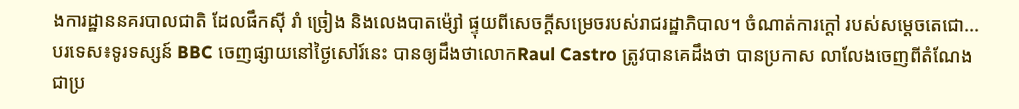ងការដ្ឋាននគរបាលជាតិ ដែលផឹកស៊ី រាំ ច្រៀង និងលេងបាតម៉្សៅ ផ្ទុយពីសេចក្ដីសម្រេចរបស់រាជរដ្ឋាភិបាល។ ចំណាត់ការក្ដៅ របស់សម្ដេចតេជោ...
បរទេស៖ទូរទស្សន៍ BBC ចេញផ្សាយនៅថ្ងៃសៅរ៍នេះ បានឲ្យដឹងថាលោកRaul Castro ត្រូវបានគេដឹងថា បានប្រកាស លាលែងចេញពីតំណែង ជាប្រ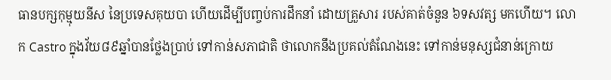ធានបក្សកុម្មុយនីស នៃប្រទេសគុយបា ហើយដើម្បីបញ្ចប់ការដឹកនាំ ដោយគ្រួសារ របស់គាត់ចំនួន ៦ទសវត្ស មកហើយ។ លោក Castro ក្នុងវ័យ៨៩ឆ្នាំបានថ្លែងប្រាប់ ទៅកាន់សភាជាតិ ថាលោកនឹងប្រគល់តំណែងនេះ ទៅកាន់មនុស្សជំនាន់ក្រោយ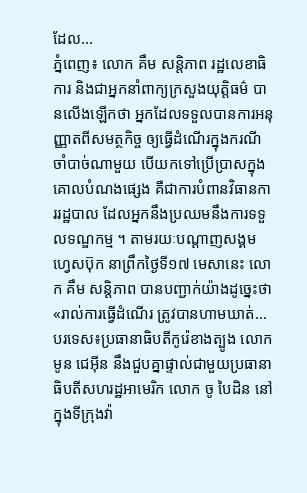ដែល...
ភ្នំពេញ៖ លោក គឹម សន្តិភាព រដ្ឋលេខាធិការ និងជាអ្នកនាំពាក្យក្រសួងយុត្តិធម៌ បានលើងឡើកថា អ្នកដែលទទួលបានការអនុញ្ញាតពីសមត្ថកិច្ច ឲ្យធ្វើដំណើរក្នុងករណីចាំបាច់ណាមួយ បើយកទៅប្រើប្រាសក្នុងគោលបំណងផ្សេង គឺជាការបំពានវិធានការរដ្ឋបាល ដែលអ្នកនឹងប្រឈមនឹងការទទួលទណ្ឌកម្ម ។ តាមរយៈបណ្ដាញសង្គមហ្វេសប៊ុក នាព្រឹកថ្ងៃទី១៧ មេសានេះ លោក គឹម សន្តិភាព បានបញ្ជាក់យ៉ាងដូច្នេះថា «រាល់ការធ្វើដំណើរ ត្រូវបានហាមឃាត់...
បរទេស៖ប្រធានាធិបតីកូរ៉េខាងត្បូង លោក មូន ជេអ៊ីន នឹងជួបគ្នាផ្ទាល់ជាមួយប្រធានាធិបតីសហរដ្ឋអាមេរិក លោក ចូ បៃដិន នៅក្នុងទីក្រុងវ៉ា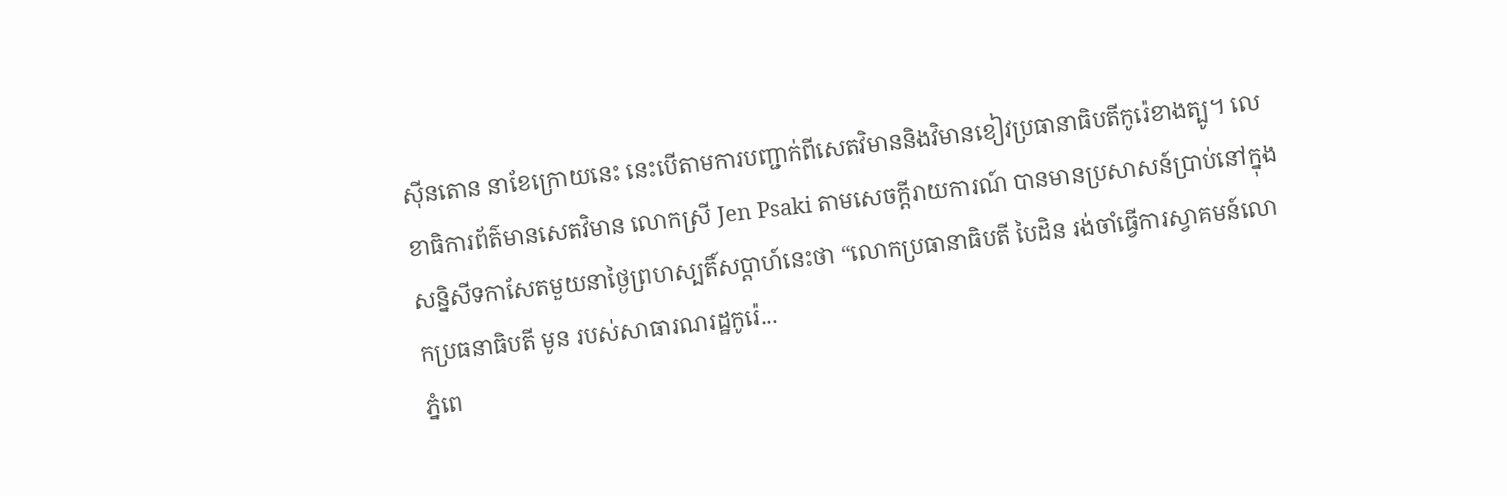ស៊ីនតោន នាខែក្រោយនេះ នេះបើតាមការបញ្ជាក់ពីសេតវិមាននិងវិមានខៀវប្រធានាធិបតីកូរ៉េខាងត្បូ។ លេខាធិការព័ត៌មានសេតវិមាន លោកស្រី Jen Psaki តាមសេចក្តីរាយការណ៍ បានមានប្រសាសន៍ប្រាប់នៅក្នុងសន្និសីទកាសែតមួយនាថ្ងៃព្រហស្បតិ៍សប្ដាហ៍នេះថា “លោកប្រធានាធិបតី បៃដិន រង់ចាំធ្វើការស្វាគមន៍លោកប្រធនាធិបតី មូន របស់សាធារណរដ្ឋកូរ៉េ...
ភ្នំពេ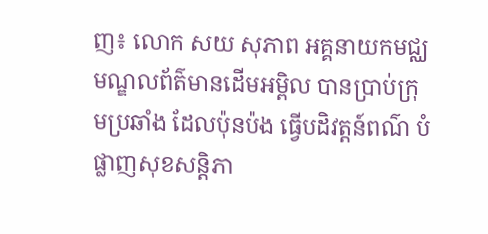ញ៖ លោក សយ សុភាព អគ្គនាយកមជ្ឈមណ្ឌលព័ត៌មានដើមអម្ពិល បានប្រាប់ក្រុមប្រឆាំង ដែលប៉ុនប៉ង ធ្វើបដិវត្តន៍ពណ៌ បំផ្លាញសុខសន្តិភា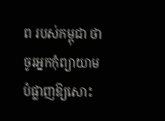ព របស់កម្ពុជា ថា ចូរអ្នកកុំព្យាយាមបំផ្លាញឱ្យសោះ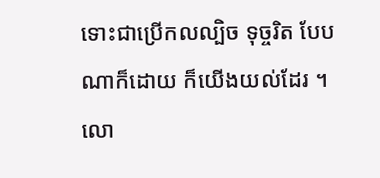ទោះជាប្រើកលល្បិច ទុច្ចរិត បែបណាក៏ដោយ ក៏យើងយល់ដែរ ។ លោ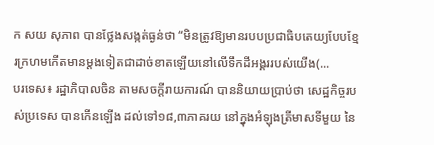ក សយ សុភាព បានថ្លែងសង្កត់ធ្ងន់ថា “មិនត្រូវឱ្យមានរបបប្រជាធិបតេយ្យបែបខ្មែរក្រហមកើតមានម្តងទៀតជាដាច់ខាតឡើយនៅលើទឹកដីអង្គររបស់យើង(...
បរទេស៖ រដ្ឋាភិបាលចិន តាមសចក្តីរាយការណ៍ បាននិយាយប្រាប់ថា សេដ្ឋកិច្ចរបស់ប្រទេស បានកើនឡើង ដល់ទៅ១៨,៣ភាគរយ នៅក្នុងអំឡុងត្រីមាសទីមួយ នៃ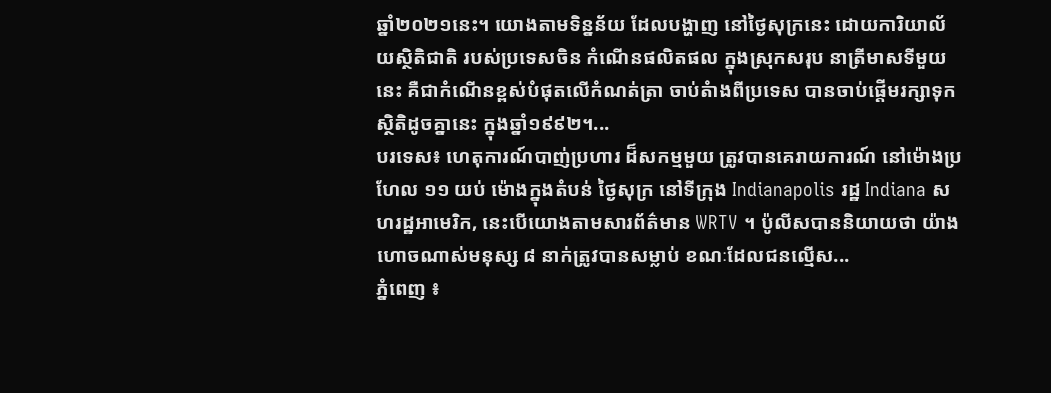ឆ្នាំ២០២១នេះ។ យោងតាមទិន្នន័យ ដែលបង្ហាញ នៅថ្ងៃសុក្រនេះ ដោយការិយាល័យស្ថិតិជាតិ របស់ប្រទេសចិន កំណើនផលិតផល ក្នុងស្រុកសរុប នាត្រីមាសទីមួយនេះ គឺជាកំណើនខ្ពស់បំផុតលើកំណត់ត្រា ចាប់តំាងពីប្រទេស បានចាប់ផ្តើមរក្សាទុក ស្ថិតិដូចគ្នានេះ ក្នុងឆ្នាំ១៩៩២។...
បរទេស៖ ហេតុការណ៍បាញ់ប្រហារ ដ៏សកម្មមួយ ត្រូវបានគេរាយការណ៍ នៅម៉ោងប្រហែល ១១ យប់ ម៉ោងក្នុងតំបន់ ថ្ងៃសុក្រ នៅទីក្រុង Indianapolis រដ្ឋ Indiana សហរដ្ឋអាមេរិក, នេះបើយោងតាមសារព័ត៌មាន WRTV ។ ប៉ូលីសបាននិយាយថា យ៉ាងហោចណាស់មនុស្ស ៨ នាក់ត្រូវបានសម្លាប់ ខណៈដែលជនល្មើស...
ភ្នំពេញ ៖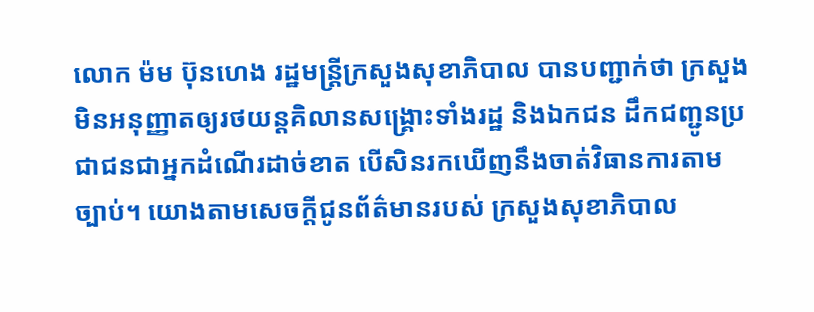លោក ម៉ម ប៊ុនហេង រដ្ឋមន្ត្រីក្រសួងសុខាភិបាល បានបញ្ជាក់ថា ក្រសួងមិនអនុញ្ញាតឲ្យរថយន្ដគិលានសង្គ្រោះទាំងរដ្ឋ និងឯកជន ដឹកជញ្ជូនប្រជាជនជាអ្នកដំណេីរដាច់ខាត បេីសិនរកឃេីញនឹងចាត់វិធានការតាមច្បាប់។ យោងតាមសេចក្ដីជូនព័ត៌មានរបស់ ក្រសួងសុខាភិបាល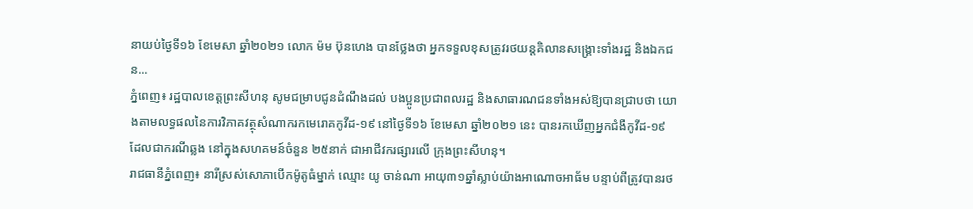នាយប់ថ្ងៃទី១៦ ខែមេសា ឆ្នាំ២០២១ លោក ម៉ម ប៊ុនហេង បានថ្លែងថា អ្នកទទួលខុសត្រូវរថយន្ដគិលានសង្គ្រោះទាំងរដ្ឋ និងឯកជន...
ភ្នំពេញ៖ រដ្ឋបាលខេត្តព្រះសីហនុ សូមជម្រាបជូនដំណឹងដល់ បងប្អូនប្រជាពលរដ្ឋ និងសាធារណជនទាំងអស់ឱ្យបានជ្រាបថា យោងតាមលទ្ធផលនៃការវិភាគវត្ថុសំណាករកមេរោគកូវីដ-១៩ នៅថ្ងៃទី១៦ ខែមេសា ឆ្នាំ២០២១ នេះ បានរកឃើញអ្នកជំងឺកូវីដ-១៩ ដែលជាករណីឆ្លង នៅក្នុងសហគមន៍ចំនួន ២៥នាក់ ជាអាជីវករផ្សារលើ ក្រុងព្រះសីហនុ។
រាជធានីភ្នំពេញ៖ នារីស្រស់សោភាបើកម៉ូតូធំម្នាក់ ឈ្មោះ យូ ចាន់ណា អាយុ៣១ឆ្នាំស្លាប់យ៉ាងអាណោចអាធ័ម បន្ទាប់ពីត្រូវបានរថ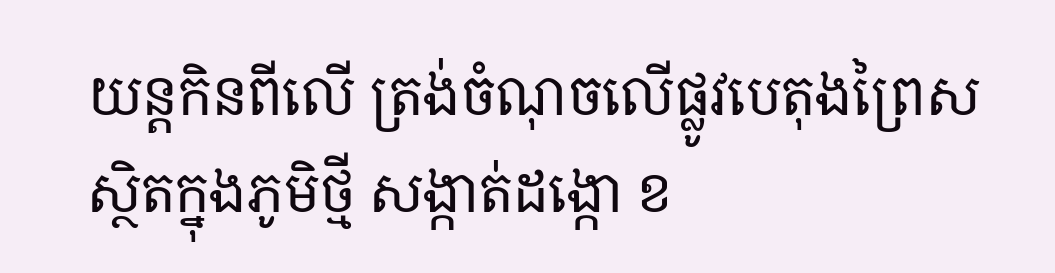យន្តកិនពីលើ ត្រង់ចំណុចលើផ្លូវបេតុងព្រៃស ស្ថិតក្នុងភូមិថ្មី សង្កាត់ដង្កោ ខ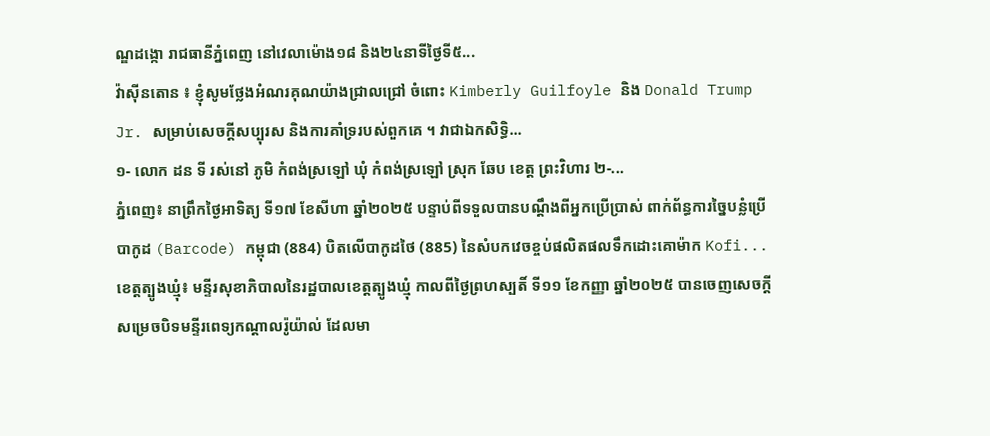ណ្ឌដង្កោ រាជធានីភ្នំពេញ នៅវេលាម៉ោង១៨ និង២៤នាទីថ្ងៃទី៥...
វ៉ាស៊ីនតោន ៖ ខ្ញុំសូមថ្លែងអំណរគុណយ៉ាងជ្រាលជ្រៅ ចំពោះ Kimberly Guilfoyle និង Donald Trump Jr. សម្រាប់សេចក្តីសប្បុរស និងការគាំទ្ររបស់ពួកគេ ។ វាជាឯកសិទ្ធិ...
១- លោក ដន ទី រស់នៅ ភូមិ កំពង់ស្រឡៅ ឃុំ កំពង់ស្រឡៅ ស្រុក ឆែប ខេត្ត ព្រះវិហារ ២-...
ភ្នំពេញ៖ នាព្រឹកថ្ងៃអាទិត្យ ទី១៧ ខែសីហា ឆ្នាំ២០២៥ បន្ទាប់ពីទទួលបានបណ្តឹងពីអ្នកប្រើប្រាស់ ពាក់ព័ន្ធការច្នៃបន្លំប្រើបាកូដ (Barcode) កម្ពុជា (884) បិតលើបាកូដថៃ (885) នៃសំបកវេចខ្ចប់ផលិតផលទឹកដោះគោម៉ាក Kofi...
ខេត្តត្បូងឃ្មុំ៖ មន្ទីរសុខាភិបាលនៃរដ្ឋបាលខេត្តត្បូងឃ្មុំ កាលពីថ្ងៃព្រហស្បតិ៍ ទី១១ ខែកញ្ញា ឆ្នាំ២០២៥ បានចេញសេចក្តីសម្រេចបិទមន្ទីរពេទ្យកណ្ដាលរ៉ូយ៉ាល់ ដែលមា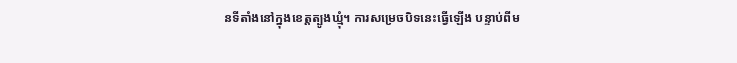នទីតាំងនៅក្នុងខេត្តត្បូងឃ្មុំ។ ការសម្រេចបិទនេះធ្វើឡើង បន្ទាប់ពីម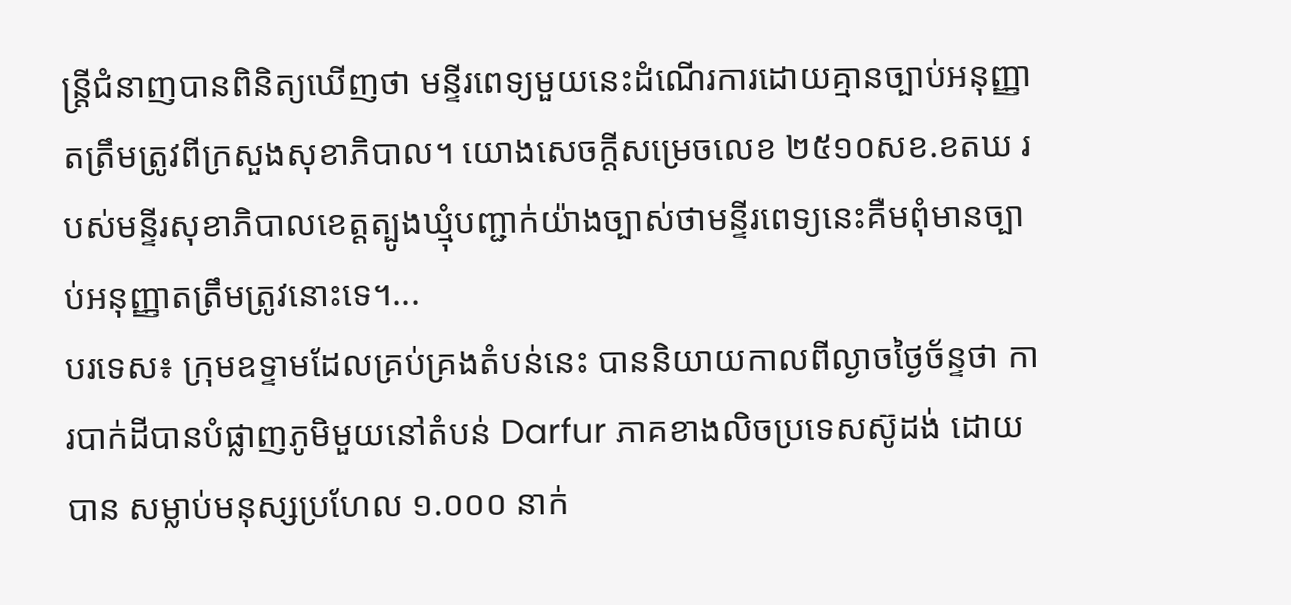ន្ត្រីជំនាញបានពិនិត្យឃើញថា មន្ទីរពេទ្យមួយនេះដំណើរការដោយគ្មានច្បាប់អនុញ្ញាតត្រឹមត្រូវពីក្រសួងសុខាភិបាល។ យោងសេចក្តីសម្រេចលេខ ២៥១០សខ.ខតឃ របស់មន្ទីរសុខាភិបាលខេត្តត្បូងឃ្មុំបញ្ជាក់យ៉ាងច្បាស់ថាមន្ទីរពេទ្យនេះគឺមពុំមានច្បាប់អនុញ្ញាតត្រឹមត្រូវនោះទេ។...
បរទេស៖ ក្រុមឧទ្ទាមដែលគ្រប់គ្រងតំបន់នេះ បាននិយាយកាលពីល្ងាចថ្ងៃច័ន្ទថា ការបាក់ដីបានបំផ្លាញភូមិមួយនៅតំបន់ Darfur ភាគខាងលិចប្រទេសស៊ូដង់ ដោយបាន សម្លាប់មនុស្សប្រហែល ១.០០០ នាក់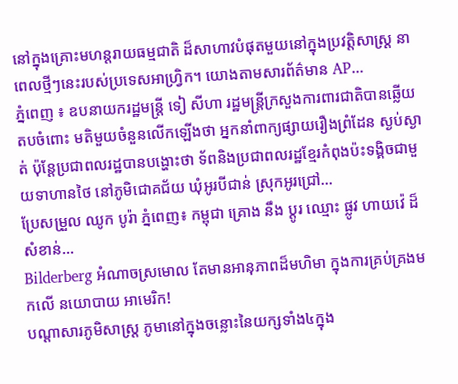នៅក្នុងគ្រោះមហន្តរាយធម្មជាតិ ដ៏សាហាវបំផុតមួយនៅក្នុងប្រវត្តិសាស្ត្រ នាពេលថ្មីៗនេះរបស់ប្រទេសអាហ្វ្រិក។ យោងតាមសារព័ត៌មាន AP...
ភ្នំពេញ ៖ ឧបនាយករដ្ឋមន្រ្តី ទៀ សីហា រដ្ឋមន្រ្តីក្រសួងការពារជាតិបានឆ្លើយតបចំពោះ មតិមួយចំនួនលើកឡើងថា អ្នកនាំពាក្យផ្សាយរឿងព្រំដែន ស្ងប់ស្ងាត់ ប៉ុន្តែប្រជាពលរដ្ឋបានបង្ហោះថា ទ័ពនិងប្រជាពលរដ្ឋខ្មែរកំពុងប៉ះទង្គិចជាមួយទាហានថៃ នៅភូមិជោគជ័យ ឃុំអូរបីជាន់ ស្រុកអូរជ្រៅ...
ប្រែសម្រួល ឈូក បូរ៉ា ភ្នំពេញ៖ កម្ពុជា គ្រោង នឹង ប្តូរ ឈ្មោះ ផ្លូវ ហាយវ៉េ ដ៏ សំខាន់...
Bilderberg អំណាចស្រមោល តែមានអានុភាពដ៏មហិមា ក្នុងការគ្រប់គ្រងមកលើ នយោបាយ អាមេរិក!
បណ្ដាសារភូមិសាស្រ្ត ភូមានៅក្នុងចន្លោះនៃយក្សទាំង៤ក្នុង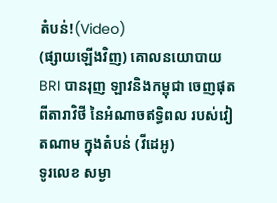តំបន់!(Video)
(ផ្សាយឡើងវិញ) គោលនយោបាយ BRI បានរុញ ឡាវនិងកម្ពុជា ចេញផុតពីតារាវិថី នៃអំណាចឥទ្ធិពល របស់វៀតណាម ក្នុងតំបន់ (វីដេអូ)
ទូរលេខ សម្ងា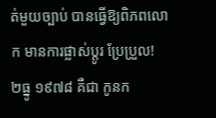ត់មួយច្បាប់ បានធ្វើឱ្យពិភពលោក មានការផ្លាស់ប្ដូរ ប្រែប្រួល!
២ធ្នូ ១៩៧៨ គឺជា កូនក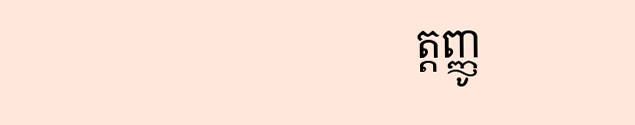ត្តញ្ញូ